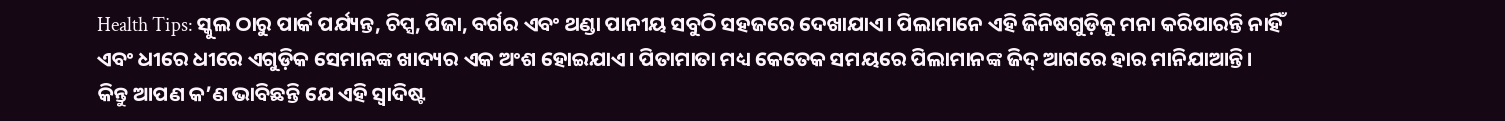Health Tips: ସ୍କୁଲ ଠାରୁ ପାର୍କ ପର୍ଯ୍ୟନ୍ତ, ଚିପ୍ସ, ପିଜା, ବର୍ଗର ଏବଂ ଥଣ୍ଡା ପାନୀୟ ସବୁଠି ସହଜରେ ଦେଖାଯାଏ। ପିଲାମାନେ ଏହି ଜିନିଷଗୁଡ଼ିକୁ ମନା କରିପାରନ୍ତି ନାହିଁ ଏବଂ ଧୀରେ ଧୀରେ ଏଗୁଡ଼ିକ ସେମାନଙ୍କ ଖାଦ୍ୟର ଏକ ଅଂଶ ହୋଇଯାଏ। ପିତାମାତା ମଧ୍ୟ କେତେକ ସମୟରେ ପିଲାମାନଙ୍କ ଜିଦ୍ ଆଗରେ ହାର ମାନିଯାଆନ୍ତି।
କିନ୍ତୁ ଆପଣ କ’ଣ ଭାବିଛନ୍ତି ଯେ ଏହି ସ୍ୱାଦିଷ୍ଟ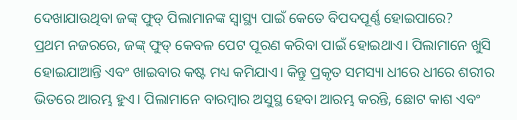ଦେଖାଯାଉଥିବା ଜଙ୍କ୍ ଫୁଡ୍ ପିଲାମାନଙ୍କ ସ୍ୱାସ୍ଥ୍ୟ ପାଇଁ କେତେ ବିପଦପୂର୍ଣ୍ଣ ହୋଇପାରେ?
ପ୍ରଥମ ନଜରରେ, ଜଙ୍କ୍ ଫୁଡ୍ କେବଳ ପେଟ ପୂରଣ କରିବା ପାଇଁ ହୋଇଥାଏ। ପିଲାମାନେ ଖୁସି ହୋଇଯାଆନ୍ତି ଏବଂ ଖାଇବାର କଷ୍ଟ ମଧ୍ୟ କମିଯାଏ। କିନ୍ତୁ ପ୍ରକୃତ ସମସ୍ୟା ଧୀରେ ଧୀରେ ଶରୀର ଭିତରେ ଆରମ୍ଭ ହୁଏ। ପିଲାମାନେ ବାରମ୍ବାର ଅସୁସ୍ଥ ହେବା ଆରମ୍ଭ କରନ୍ତି, ଛୋଟ କାଶ ଏବଂ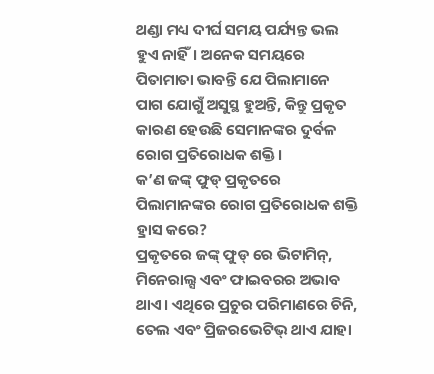ଥଣ୍ଡା ମଧ୍ୟ ଦୀର୍ଘ ସମୟ ପର୍ଯ୍ୟନ୍ତ ଭଲ ହୁଏ ନାହିଁ। ଅନେକ ସମୟରେ ପିତାମାତା ଭାବନ୍ତି ଯେ ପିଲାମାନେ ପାଗ ଯୋଗୁଁ ଅସୁସ୍ଥ ହୁଅନ୍ତି, କିନ୍ତୁ ପ୍ରକୃତ କାରଣ ହେଉଛି ସେମାନଙ୍କର ଦୁର୍ବଳ ରୋଗ ପ୍ରତିରୋଧକ ଶକ୍ତି।
କ’ଣ ଜଙ୍କ୍ ଫୁଡ୍ ପ୍ରକୃତରେ ପିଲାମାନଙ୍କର ରୋଗ ପ୍ରତିରୋଧକ ଶକ୍ତି ହ୍ରାସ କରେ?
ପ୍ରକୃତରେ ଜଙ୍କ୍ ଫୁଡ୍ ରେ ଭିଟାମିନ୍, ମିନେରାଲ୍ସ ଏବଂ ଫାଇବରର ଅଭାବ ଥାଏ। ଏଥିରେ ପ୍ରଚୁର ପରିମାଣରେ ଚିନି, ତେଲ ଏବଂ ପ୍ରିଜରଭେଟିଭ୍ ଥାଏ ଯାହା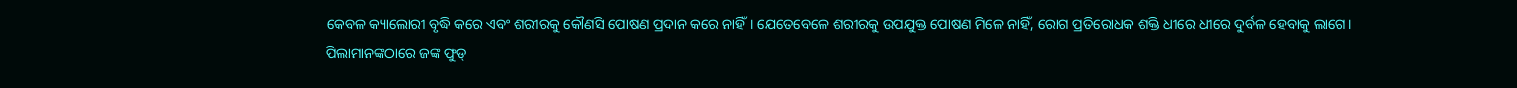କେବଳ କ୍ୟାଲୋରୀ ବୃଦ୍ଧି କରେ ଏବଂ ଶରୀରକୁ କୌଣସି ପୋଷଣ ପ୍ରଦାନ କରେ ନାହିଁ। ଯେତେବେଳେ ଶରୀରକୁ ଉପଯୁକ୍ତ ପୋଷଣ ମିଳେ ନାହିଁ, ରୋଗ ପ୍ରତିରୋଧକ ଶକ୍ତି ଧୀରେ ଧୀରେ ଦୁର୍ବଳ ହେବାକୁ ଲାଗେ।
ପିଲାମାନଙ୍କଠାରେ ଜଙ୍କ ଫୁଡ୍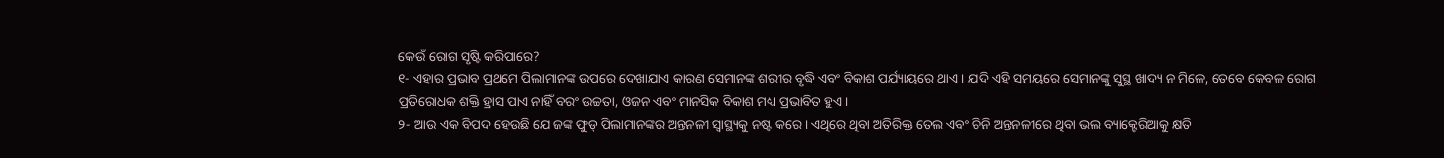କେଉଁ ରୋଗ ସୃଷ୍ଟି କରିପାରେ?
୧- ଏହାର ପ୍ରଭାବ ପ୍ରଥମେ ପିଲାମାନଙ୍କ ଉପରେ ଦେଖାଯାଏ କାରଣ ସେମାନଙ୍କ ଶରୀର ବୃଦ୍ଧି ଏବଂ ବିକାଶ ପର୍ଯ୍ୟାୟରେ ଥାଏ। ଯଦି ଏହି ସମୟରେ ସେମାନଙ୍କୁ ସୁସ୍ଥ ଖାଦ୍ୟ ନ ମିଳେ, ତେବେ କେବଳ ରୋଗ ପ୍ରତିରୋଧକ ଶକ୍ତି ହ୍ରାସ ପାଏ ନାହିଁ ବରଂ ଉଚ୍ଚତା, ଓଜନ ଏବଂ ମାନସିକ ବିକାଶ ମଧ୍ୟ ପ୍ରଭାବିତ ହୁଏ।
୨- ଆଉ ଏକ ବିପଦ ହେଉଛି ଯେ ଜଙ୍କ ଫୁଡ୍ ପିଲାମାନଙ୍କର ଅନ୍ତନଳୀ ସ୍ୱାସ୍ଥ୍ୟକୁ ନଷ୍ଟ କରେ। ଏଥିରେ ଥିବା ଅତିରିକ୍ତ ତେଲ ଏବଂ ଚିନି ଅନ୍ତନଳୀରେ ଥିବା ଭଲ ବ୍ୟାକ୍ଟେରିଆକୁ କ୍ଷତି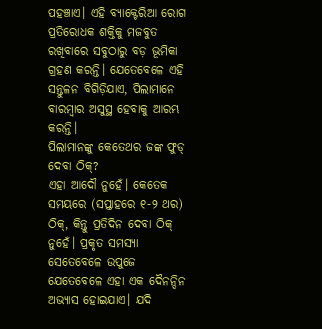ପହଞ୍ଚାଏ। ଏହି ବ୍ୟାକ୍ଟେରିଆ ରୋଗ ପ୍ରତିରୋଧକ ଶକ୍ତିକୁ ମଜବୁତ ରଖିବାରେ ସବୁଠାରୁ ବଡ଼ ଭୂମିକା ଗ୍ରହଣ କରନ୍ତି। ଯେତେବେଳେ ଏହି ସନ୍ତୁଳନ ବିଗିଡ଼ିଯାଏ, ପିଲାମାନେ ବାରମ୍ବାର ଅସୁସ୍ଥ ହେବାକୁ ଆରମ୍ଭ କରନ୍ତି।
ପିଲାମାନଙ୍କୁ କେତେଥର ଜଙ୍କ ଫୁଡ୍ ଦେବା ଠିକ୍?
ଏହା ଆଦୌ ନୁହେଁ। କେତେକ ସମୟରେ (ସପ୍ତାହରେ ୧-୨ ଥର) ଠିକ୍, କିନ୍ତୁ ପ୍ରତିଦିନ ଦେବା ଠିକ୍ ନୁହେଁ। ପ୍ରକୃତ ସମସ୍ୟା ସେତେବେଳେ ଉପୁଜେ ଯେତେବେଳେ ଏହା ଏକ ଦୈନନ୍ଦିନ ଅଭ୍ୟାସ ହୋଇଯାଏ। ଯଦି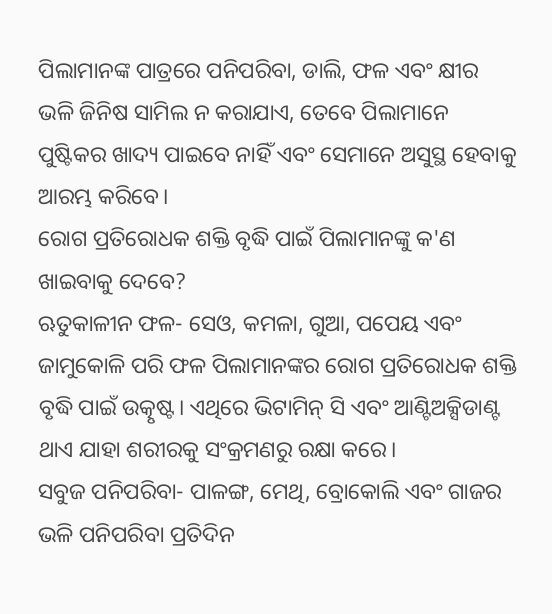ପିଲାମାନଙ୍କ ପାତ୍ରରେ ପନିପରିବା, ଡାଲି, ଫଳ ଏବଂ କ୍ଷୀର ଭଳି ଜିନିଷ ସାମିଲ ନ କରାଯାଏ, ତେବେ ପିଲାମାନେ ପୁଷ୍ଟିକର ଖାଦ୍ୟ ପାଇବେ ନାହିଁ ଏବଂ ସେମାନେ ଅସୁସ୍ଥ ହେବାକୁ ଆରମ୍ଭ କରିବେ।
ରୋଗ ପ୍ରତିରୋଧକ ଶକ୍ତି ବୃଦ୍ଧି ପାଇଁ ପିଲାମାନଙ୍କୁ କ'ଣ ଖାଇବାକୁ ଦେବେ?
ଋତୁକାଳୀନ ଫଳ- ସେଓ, କମଳା, ଗୁଆ, ପପେୟ ଏବଂ ଜାମୁକୋଳି ପରି ଫଳ ପିଲାମାନଙ୍କର ରୋଗ ପ୍ରତିରୋଧକ ଶକ୍ତି ବୃଦ୍ଧି ପାଇଁ ଉତ୍କୃଷ୍ଟ। ଏଥିରେ ଭିଟାମିନ୍ ସି ଏବଂ ଆଣ୍ଟିଅକ୍ସିଡାଣ୍ଟ ଥାଏ ଯାହା ଶରୀରକୁ ସଂକ୍ରମଣରୁ ରକ୍ଷା କରେ।
ସବୁଜ ପନିପରିବା- ପାଳଙ୍ଗ, ମେଥି, ବ୍ରୋକୋଲି ଏବଂ ଗାଜର ଭଳି ପନିପରିବା ପ୍ରତିଦିନ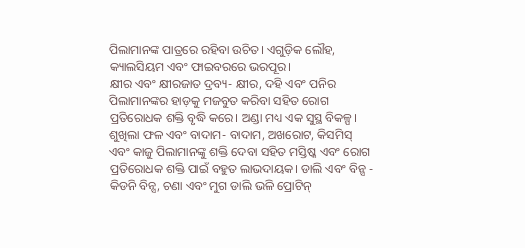ପିଲାମାନଙ୍କ ପାତ୍ରରେ ରହିବା ଉଚିତ। ଏଗୁଡ଼ିକ ଲୌହ, କ୍ୟାଲସିୟମ ଏବଂ ଫାଇବରରେ ଭରପୂର।
କ୍ଷୀର ଏବଂ କ୍ଷୀରଜାତ ଦ୍ରବ୍ୟ- କ୍ଷୀର, ଦହି ଏବଂ ପନିର ପିଲାମାନଙ୍କର ହାଡ଼କୁ ମଜବୁତ କରିବା ସହିତ ରୋଗ ପ୍ରତିରୋଧକ ଶକ୍ତି ବୃଦ୍ଧି କରେ। ଅଣ୍ଡା ମଧ୍ୟ ଏକ ସୁସ୍ଥ ବିକଳ୍ପ।
ଶୁଖିଲା ଫଳ ଏବଂ ବାଦାମ- ବାଦାମ, ଅଖରୋଟ, କିସମିସ୍ ଏବଂ କାଜୁ ପିଲାମାନଙ୍କୁ ଶକ୍ତି ଦେବା ସହିତ ମସ୍ତିଷ୍କ ଏବଂ ରୋଗ ପ୍ରତିରୋଧକ ଶକ୍ତି ପାଇଁ ବହୁତ ଲାଭଦାୟକ। ଡାଲି ଏବଂ ବିନ୍ସ - କିଡନି ବିନ୍ସ, ଚଣା ଏବଂ ମୁଗ ଡାଲି ଭଳି ପ୍ରୋଟିନ୍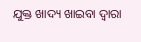ଯୁକ୍ତ ଖାଦ୍ୟ ଖାଇବା ଦ୍ୱାରା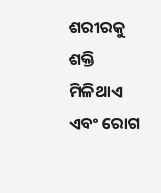ଶରୀରକୁ ଶକ୍ତି ମିଳିଥାଏ ଏବଂ ରୋଗ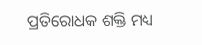ପ୍ରତିରୋଧକ ଶକ୍ତି ମଧ୍ୟ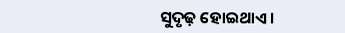ସୁଦୃଢ଼ ହୋଇଥାଏ।